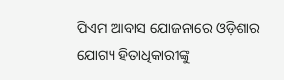ପିଏମ ଆବାସ ଯୋଜନାରେ ଓଡ଼ିଶାର ଯୋଗ୍ୟ ହିତାଧିକାରୀଙ୍କୁ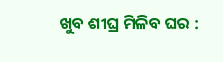ଖୁବ ଶୀଘ୍ର ମିଳିବ ଘର :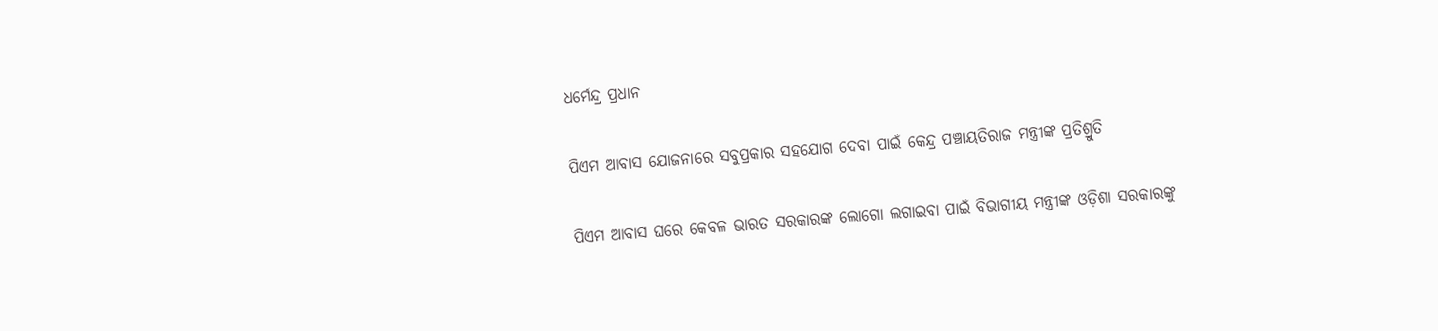ଧର୍ମେନ୍ଦ୍ର ପ୍ରଧାନ

ପିଏମ ଆବାସ ଯୋଜନାରେ ସବୁପ୍ରକାର ସହଯୋଗ ଦେବା ପାଇଁ କେନ୍ଦ୍ର ପଞ୍ଚାୟତିରାଜ ମନ୍ତ୍ରୀଙ୍କ ପ୍ରତିଶ୍ରୁତି

ପିଏମ ଆବାସ ଘରେ କେବଳ ଭାରତ ସରକାରଙ୍କ ଲୋଗୋ ଲଗାଇବା ପାଇଁ ବିଭାଗୀୟ ମନ୍ତ୍ରୀଙ୍କ ଓଡ଼ିଶା ସରକାରଙ୍କୁ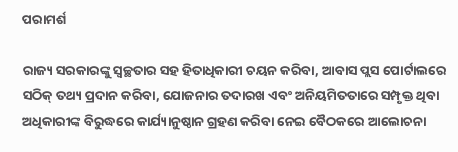ପରାମର୍ଶ

ରାଜ୍ୟ ସରକାରଙ୍କୁ ସ୍ୱଚ୍ଛତାର ସହ ହିତାଧିକାରୀ ଚୟନ କରିବା, ଆବାସ ପ୍ଲସ ପୋର୍ଟାଲରେ ସଠିକ୍ ତଥ୍ୟ ପ୍ରଦାନ କରିବା, ଯୋଜନାର ତଦାରଖ ଏବଂ ଅନିୟମିତତାରେ ସମ୍ପୃକ୍ତ ଥିବା ଅଧିକାରୀଙ୍କ ବିରୁଦ୍ଧରେ କାର୍ଯ୍ୟାନୁଷ୍ଠାନ ଗ୍ରହଣ କରିବା ନେଇ ବୈଠକରେ ଆଲୋଚନା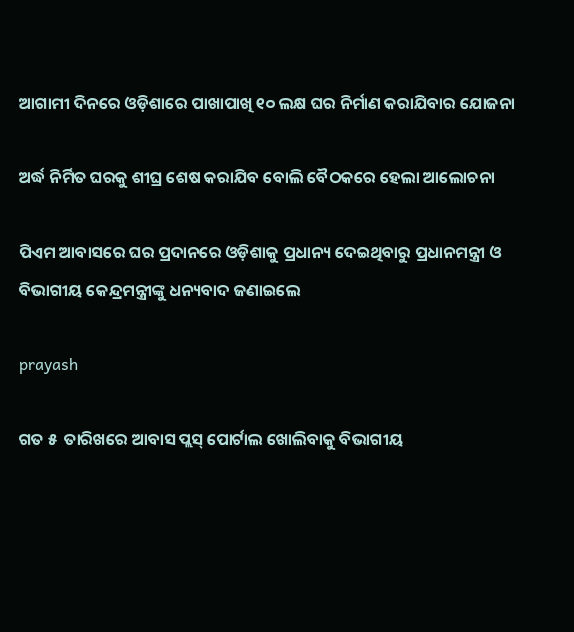ଆଗାମୀ ଦିନରେ ଓଡ଼ିଶାରେ ପାଖାପାଖି ୧୦ ଲକ୍ଷ ଘର ନିର୍ମାଣ କରାଯିବାର ଯୋଜନା

ଅର୍ଦ୍ଧ ନିର୍ମିତ ଘରକୁ ଶୀଘ୍ର ଶେଷ କରାଯିବ ବୋଲି ବୈଠକରେ ହେଲା ଆଲୋଚନା

ପିଏମ ଆବାସରେ ଘର ପ୍ରଦାନରେ ଓଡ଼ିଶାକୁ ପ୍ରଧାନ୍ୟ ଦେଇଥିବାରୁ ପ୍ରଧାନମନ୍ତ୍ରୀ ଓ ବିଭାଗୀୟ କେନ୍ଦ୍ରମନ୍ତ୍ରୀଙ୍କୁ ଧନ୍ୟବାଦ ଜଣାଇଲେ

prayash

ଗତ ୫  ତାରିଖରେ ଆବାସ ପ୍ଲସ୍ ପୋର୍ଟାଲ ଖୋଲିବାକୁ ବିଭାଗୀୟ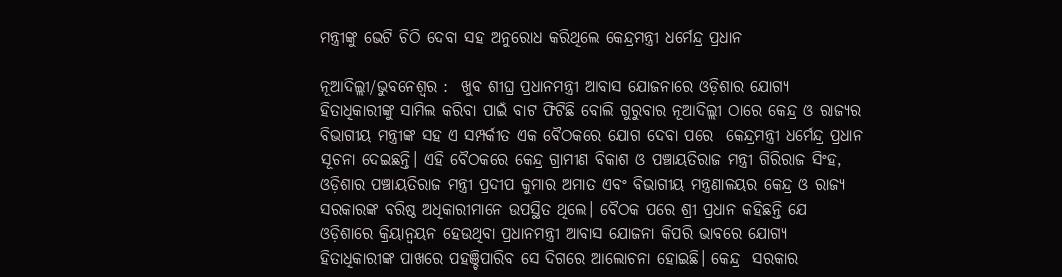ମନ୍ତ୍ରୀଙ୍କୁ ଭେଟି ଚିଠି ଦେବା ସହ ଅନୁରୋଧ କରିଥିଲେ କେନ୍ଦ୍ରମନ୍ତ୍ରୀ ଧର୍ମେନ୍ଦ୍ର ପ୍ରଧାନ

ନୂଆଦିଲ୍ଲୀ/ଭୁବନେଶ୍ୱର :  ଖୁବ ଶୀଘ୍ର ପ୍ରଧାନମନ୍ତ୍ରୀ ଆବାସ ଯୋଜନାରେ ଓଡ଼ିଶାର ଯୋଗ୍ୟ ହିତାଧିକାରୀଙ୍କୁ ସାମିଲ କରିବା ପାଇଁ ବାଟ ଫିଟିଛି ବୋଲି ଗୁରୁବାର ନୂଆଦିଲ୍ଲୀ ଠାରେ କେନ୍ଦ୍ର ଓ ରାଜ୍ୟର ବିଭାଗୀୟ ମନ୍ତ୍ରୀଙ୍କ ସହ ଏ ସମ୍ପର୍କୀତ ଏକ ବୈଠକରେ ଯୋଗ ଦେବା ପରେ  କେନ୍ଦ୍ରମନ୍ତ୍ରୀ ଧର୍ମେନ୍ଦ୍ର ପ୍ରଧାନ ସୂଚନା ଦେଇଛନ୍ତି। ଏହି ବୈଠକରେ କେନ୍ଦ୍ର ଗ୍ରାମୀଣ ବିକାଶ ଓ ପଞ୍ଚାୟତିରାଜ ମନ୍ତ୍ରୀ ଗିରିରାଜ ସିଂହ, ଓଡ଼ିଶାର ପଞ୍ଚାୟତିରାଜ ମନ୍ତ୍ରୀ ପ୍ରଦୀପ କୁମାର ଅମାତ ଏବଂ ବିଭାଗୀୟ ମନ୍ତ୍ରଣାଳୟର କେନ୍ଦ୍ର ଓ ରାଜ୍ୟ ସରକାରଙ୍କ ବରିଷ୍ଠ ଅଧିକାରୀମାନେ ଉପସ୍ଥିତ ଥିଲେ। ବୈଠକ ପରେ ଶ୍ରୀ ପ୍ରଧାନ କହିଛନ୍ତି ଯେ ଓଡ଼ିଶାରେ କ୍ରିୟାନ୍ୱୟନ ହେଉଥିବା ପ୍ରଧାନମନ୍ତ୍ରୀ ଆବାସ ଯୋଜନା କିପରି ଭାବରେ ଯୋଗ୍ୟ ହିତାଧିକାରୀଙ୍କ ପାଖରେ ପହଞ୍ଚିପାରିବ ସେ ଦିଗରେ ଆଲୋଚନା ହୋଇଛି। କେନ୍ଦ୍ର  ସରକାର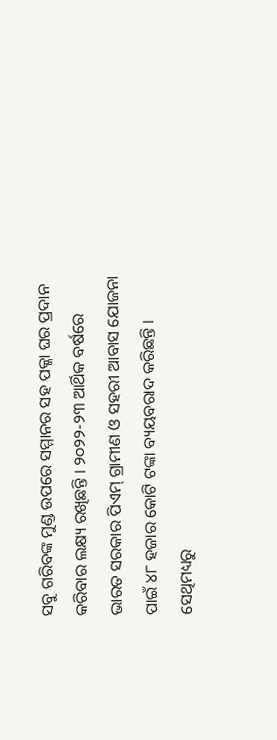ସବୁ ଗରିବଙ୍କ ମୁଣ୍ଡ ଉପରେ ସମ୍ମାନର ସହ ପକ୍କା ଘର ପ୍ରଦାନ କରିବାର ଲକ୍ଷ୍ୟ ରଖିଛନ୍ତି । ୨୦୨୨-୨୩ ଆର୍ଥିକ ବର୍ଷରେ ଭାରତ ସରକାର ପିଏମ୍ ଗ୍ରାମୀଣ ଓ ସହରୀ ଆବାସ ଯୋଜନା ପାଇଁ ୪୮ ହଜାର କୋଟି ଟଙ୍କା ବ୍ୟୟବରାଦ କରିଛନ୍ତି । ସେଥିମଧ୍ୟରୁ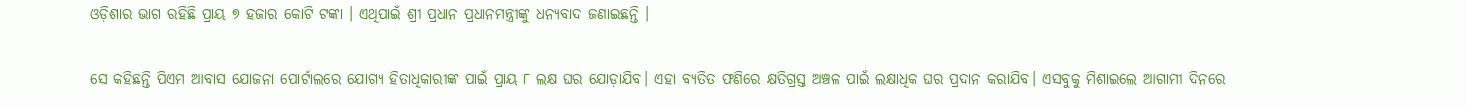ଓଡ଼ିଶାର ଭାଗ ରହିଛି ପ୍ରାୟ ୭ ହଜାର କୋଟି ଟଙ୍କା । ଏଥିପାଇଁ ଶ୍ରୀ ପ୍ରଧାନ ପ୍ରଧାନମନ୍ତ୍ରୀଙ୍କୁ ଧନ୍ୟବାଦ ଜଣାଇଛନ୍ତି ।

ସେ କହିଛନ୍ତି ପିଏମ ଆବାସ ଯୋଜନା ପୋର୍ଟାଲରେ ଯୋଗ୍ୟ ହିତାଧିକାରୀଙ୍କ ପାଇଁ ପ୍ରାୟ ୮ ଲକ୍ଷ ଘର ଯୋଡ଼ାଯିବ। ଏହା ବ୍ୟତିତ ଫଣିରେ କ୍ଷତିଗ୍ରସ୍ତ ଅଞ୍ଚଳ ପାଇଁ ଲକ୍ଷାଧିକ ଘର ପ୍ରଦାନ କରାଯିବ। ଏସବୁକୁ ମିଶାଇଲେ ଆଗାମୀ ଦିନରେ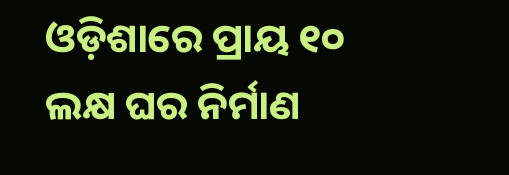ଓଡ଼ିଶାରେ ପ୍ରାୟ ୧୦ ଲକ୍ଷ ଘର ନିର୍ମାଣ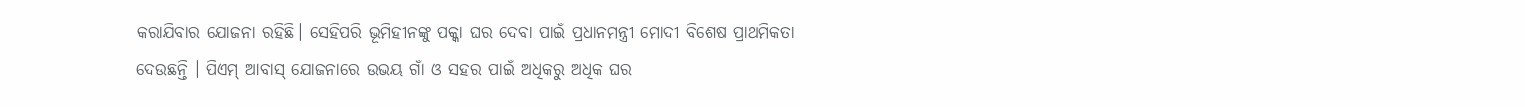କରାଯିବାର ଯୋଜନା ରହିଛି। ସେହିପରି ଭୂମିହୀନଙ୍କୁ ପକ୍କା ଘର ଦେବା ପାଇଁ ପ୍ରଧାନମନ୍ତ୍ରୀ ମୋଦୀ ବିଶେଷ ପ୍ରାଥମିକତା ଦେଉଛନ୍ତି । ପିଏମ୍ ଆବାସ୍ ଯୋଜନାରେ ଉଭୟ ଗାଁ ଓ ସହର ପାଇଁ ଅଧିକରୁ ଅଧିକ ଘର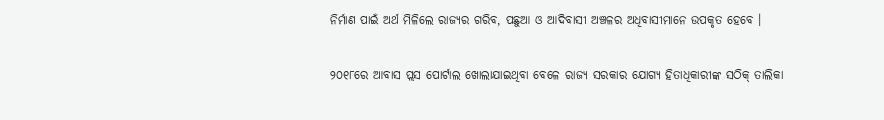ନିର୍ମାଣ ପାଇଁ ଅର୍ଥ ମିଳିଲେ ରାଜ୍ୟର ଗରିବ, ପଛୁଆ ଓ ଆଦିବାସୀ ଅଞ୍ଚଳର ଅଧିବାସୀମାନେ ଉପକୃତ ହେବେ ।

୨୦୧୮ରେ ଆବାସ ପ୍ଲସ ପୋର୍ଟାଲ ଖୋଲାଯାଇଥିବା ବେଳେ ରାଜ୍ୟ ସରକାର ଯୋଗ୍ୟ ହିତାଧିକାରୀଙ୍କ ସଠିକ୍ ତାଲିକା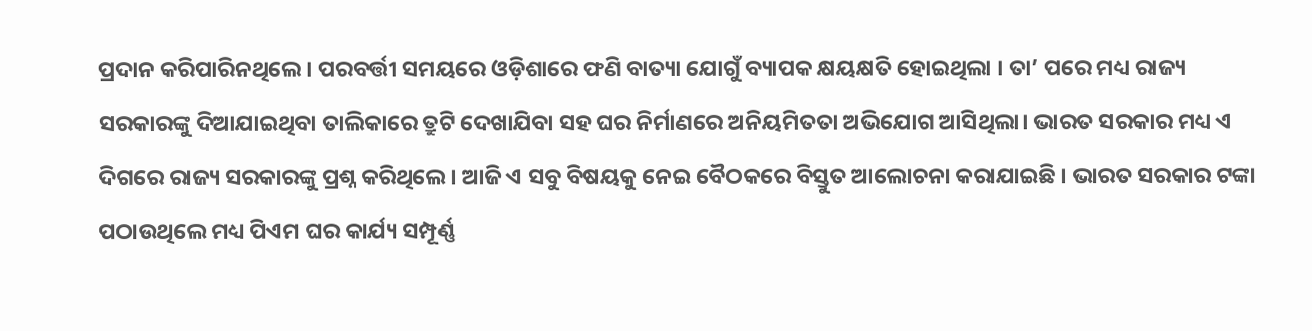ପ୍ରଦାନ କରିପାରିନଥିଲେ । ପରବର୍ତ୍ତୀ ସମୟରେ ଓଡ଼ିଶାରେ ଫଣି ବାତ୍ୟା ଯୋଗୁଁ ବ୍ୟାପକ କ୍ଷୟକ୍ଷତି ହୋଇଥିଲା । ତା’ ପରେ ମଧ୍ୟ ରାଜ୍ୟ ସରକାରଙ୍କୁ ଦିଆଯାଇଥିବା ତାଲିକାରେ ତ୍ରୁଟି ଦେଖାଯିବା ସହ ଘର ନିର୍ମାଣରେ ଅନିୟମିତତା ଅଭିଯୋଗ ଆସିଥିଲା। ଭାରତ ସରକାର ମଧ୍ୟ ଏ ଦିଗରେ ରାଜ୍ୟ ସରକାରଙ୍କୁ ପ୍ରଶ୍ନ କରିଥିଲେ। ଆଜି ଏ ସବୁ ବିଷୟକୁ ନେଇ ବୈଠକରେ ବିସ୍ତୁତ ଆଲୋଚନା କରାଯାଇଛି । ଭାରତ ସରକାର ଟଙ୍କା ପଠାଉଥିଲେ ମଧ୍ୟ ପିଏମ ଘର କାର୍ଯ୍ୟ ସମ୍ପୂର୍ଣ୍ଣ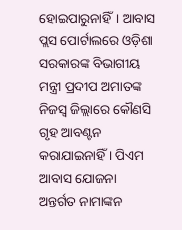ହୋଇପାରୁନାହିଁ। ଆବାସ ପ୍ଲସ ପୋର୍ଟାଲରେ ଓଡ଼ିଶା ସରକାରଙ୍କ ବିଭାଗୀୟ ମନ୍ତ୍ରୀ ପ୍ରଦୀପ ଅମାତଙ୍କ ନିଜସ୍ୱ ଜିଲ୍ଲାରେ କୌଣସି ଗୃହ ଆବଣ୍ଟନ କରାଯାଇନାହିଁ । ପିଏମ ଆବାସ ଯୋଜନା ଅନ୍ତର୍ଗତ ନାମାଙ୍କନ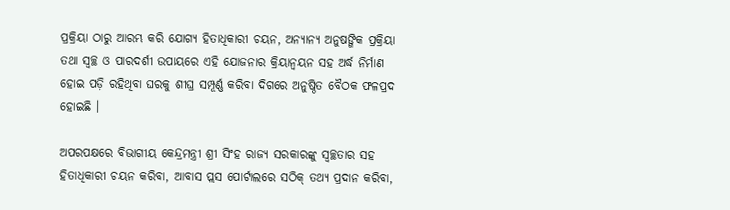ପ୍ରକ୍ରିୟା ଠାରୁ ଆରମ୍ଭ କରି ଯୋଗ୍ୟ ହିତାଧିକାରୀ ଚୟନ, ଅନ୍ୟାନ୍ୟ ଅନୁଷଙ୍ଗିକ ପ୍ରକ୍ରିୟା ତଥା ସ୍ୱଚ୍ଛ ଓ ପାରଦର୍ଶୀ ଉପାୟରେ ଏହି ଯୋଜନାର କ୍ରିୟାନ୍ୱୟନ ସହ ଅର୍ଦ୍ଧ ନିର୍ମାଣ ହୋଇ ପଡ଼ି ରହିଥିବା ଘରକୁ ଶୀଘ୍ର ସମ୍ପୂର୍ଣ୍ଣ କରିବା ଦିଗରେ ଅନୁଷ୍ଠିତ ବୈଠକ ଫଳପ୍ରଦ ହୋଇଛି ।

ଅପରପକ୍ଷରେ ବିଭାଗୀୟ କେନ୍ଦ୍ରମନ୍ତ୍ରୀ ଶ୍ରୀ ସିଂହ ରାଜ୍ୟ ସରକାରଙ୍କୁ ସ୍ୱଚ୍ଛତାର ସହ ହିତାଧିକାରୀ ଚୟନ କରିବା, ଆବାସ ପ୍ଲସ ପୋର୍ଟାଲରେ ସଠିକ୍ ତଥ୍ୟ ପ୍ରଦାନ କରିବା,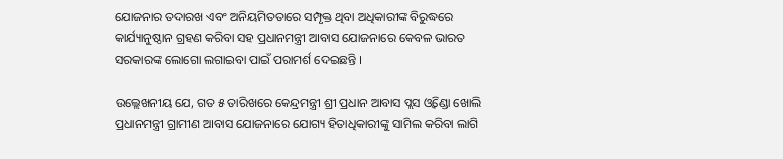ଯୋଜନାର ତଦାରଖ ଏବଂ ଅନିୟମିତତାରେ ସମ୍ପୃକ୍ତ ଥିବା ଅଧିକାରୀଙ୍କ ବିରୁଦ୍ଧରେ କାର୍ଯ୍ୟାନୁଷ୍ଠାନ ଗ୍ରହଣ କରିବା ସହ ପ୍ରଧାନମନ୍ତ୍ରୀ ଆବାସ ଯୋଜନାରେ କେବଳ ଭାରତ ସରକାରଙ୍କ ଲୋଗୋ ଲଗାଇବା ପାଇଁ ପରାମର୍ଶ ଦେଇଛନ୍ତି ।

ଉଲ୍ଲେଖନୀୟ ଯେ, ଗତ ୫ ତାରିଖରେ କେନ୍ଦ୍ରମନ୍ତ୍ରୀ ଶ୍ରୀ ପ୍ରଧାନ ଆବାସ ପ୍ଲସ ଓ୍ୱିଣ୍ଡୋ ଖୋଲି ପ୍ରଧାନମନ୍ତ୍ରୀ ଗ୍ରାମୀଣ ଆବାସ ଯୋଜନାରେ ଯୋଗ୍ୟ ହିତାଧିକାରୀଙ୍କୁ ସାମିଲ କରିବା ଲାଗି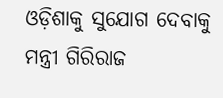ଓଡ଼ିଶାକୁ ସୁଯୋଗ ଦେବାକୁ ମନ୍ତ୍ରୀ ଗିରିରାଜ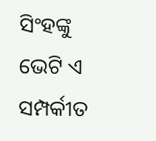ସିଂହଙ୍କୁ ଭେଟି ଏ ସମ୍ପର୍କୀତ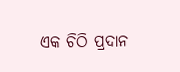ଏକ ଚିଠି ପ୍ରଦାନ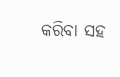କରିବା ସହ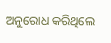ଅନୁରୋଧ କରିଥିଲେ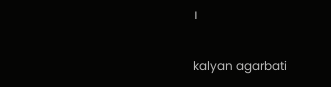।

kalyan agarbati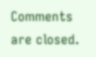Comments are closed.